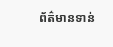ព័ត៌មានទាន់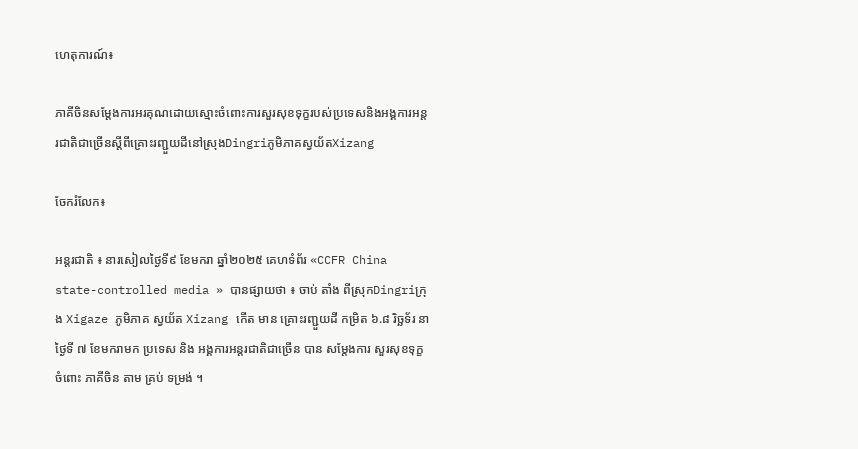ហេតុការណ៍៖

ភាគីចិនសម្តែងការអរគុណដោយស្មោះចំពោះការសួរសុខទុក្ខរបស់ប្រទេសនិងអង្គការអន្តរជាតិជាច្រើនស្តីពីគ្រោះរញ្ជួយដីនៅស្រុងDingriភូមិភាគស្វយ័តXizang

ចែករំលែក៖

អន្តរជាតិ ៖ នារសៀលថ្ងៃទី៩ ខែមករា ឆ្នាំ២០២៥ គេហទំព័រ «CCFR China state-controlled media » បានផ្សាយថា ៖ ចាប់ តាំង ពីស្រុកDingriក្រុង Xigaze ភូមិភាគ ស្វយ័ត Xizang កើត មាន គ្រោះរញ្ជួយដី កម្រិត ៦.៨ រិច្ឆទ័រ នា ថ្ងៃទី ៧ ខែមករាមក ប្រទេស និង អង្គការអន្តរជាតិជាច្រើន បាន សម្តែងការ សួរសុខទុក្ខ ចំពោះ ភាគីចិន តាម គ្រប់ ទម្រង់ ។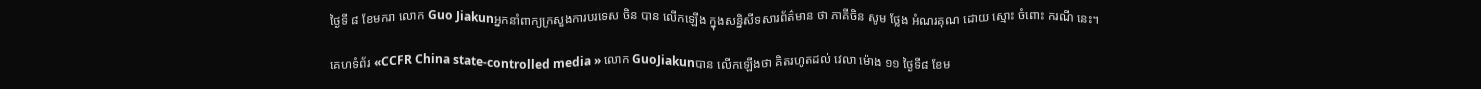ថ្ងៃទី ៨ ខែមករា លោក Guo Jiakunអ្នកនាំពាក្យក្រសួងការបរទេស ចិន បាន លើកឡើង ក្នុងសន្និសីទសារព័ត៌មាន ថា ភាគីចិន សូម ថ្លែង អំណរគុណ ដោយ ស្មោះ ចំពោះ ករណី នេះ។

គេហទំព័រ «CCFR China state-controlled media » លោក GuoJiakunបាន លើកឡើងថា គិតរហូតដល់ វេលា ម៉ោង ១១ ថ្ងៃទី៨ ខែម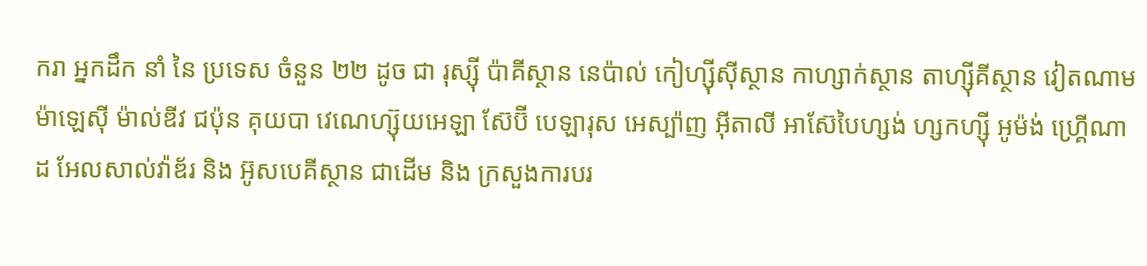ករា អ្នកដឹក នាំ នៃ ប្រទេស ចំនួន ២២ ដូច ជា រុស្ស៊ី ប៉ាគីស្ថាន នេប៉ាល់ កៀហ្ស៊ីស៊ីស្ថាន កាហ្សាក់ស្ថាន តាហ្ស៊ីគីស្ថាន វៀតណាម ម៉ាឡេស៊ី ម៉ាល់ឌីវ ជប៉ុន គុយបា វេណេហ្ស៊ុយអេឡា ស៊ែប៊ី បេឡារុស អេស្ប៉ាញ អ៊ីតាលី អាស៊ែបៃហ្សង់ ហ្សកហ្ស៊ី អូម៉ង់ ហ្គ្រើណាដ អែលសាល់វ៉ាឌ័រ និង អ៊ូសបេគីស្ថាន ជាដើម និង ក្រសួងការបរ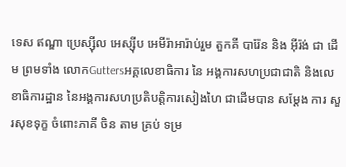ទេស ឥណ្ឌា ប្រេស្ស៊ីល អេស្ស៊ីប អេមីរ៉ាអារ៉ាប់រួម តួកគី បារ៉ែន និង អ៊ីរ៉ង់ ជា ដើម ព្រមទាំង លោកGuttersអគ្គលេខាធិការ នៃ អង្គការសហប្រជាជាតិ និងលេខាធិការដ្ឋាន នៃអង្គការសហប្រតិបត្តិការសៀងហៃ ជាដើមបាន សម្តែង ការ សួរសុខទុក្ខ ចំពោះភាគី ចិន តាម គ្រប់ ទម្រ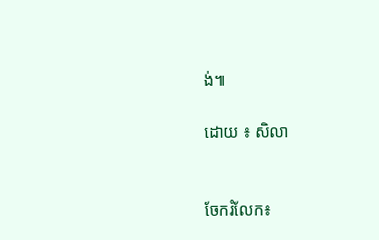ង់៕

ដោយ ៖ សិលា


ចែករំលែក៖